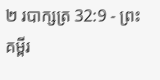២ របាក្សត្រ 32:9 - ព្រះគម្ពីរ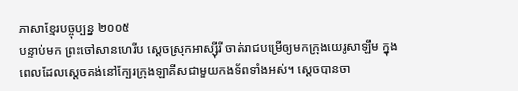ភាសាខ្មែរបច្ចុប្បន្ន ២០០៥
បន្ទាប់មក ព្រះចៅសានហេរីប ស្ដេចស្រុកអាស្ស៊ីរី ចាត់រាជបម្រើឲ្យមកក្រុងយេរូសាឡឹម ក្នុងពេលដែលស្ដេចគង់នៅក្បែរក្រុងឡាគីសជាមួយកងទ័ពទាំងអស់។ ស្ដេចបានចា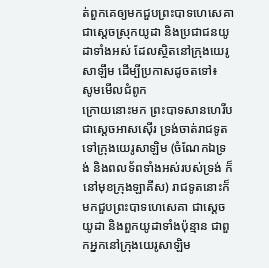ត់ពួកគេឲ្យមកជួបព្រះបាទហេសេគា ជាស្ដេចស្រុកយូដា និងប្រជាជនយូដាទាំងអស់ ដែលស្ថិតនៅក្រុងយេរូសាឡឹម ដើម្បីប្រកាសដូចតទៅ៖
សូមមើលជំពូក
ក្រោយនោះមក ព្រះបាទសានហេរីប ជាស្តេចអាសស៊ើរ ទ្រង់ចាត់រាជទូតទៅក្រុងយេរូសាឡិម (ចំណែកឯទ្រង់ និងពលទ័ពទាំងអស់របស់ទ្រង់ ក៏នៅមុខក្រុងឡាគីស) រាជទូតនោះក៏មកជួបព្រះបាទហេសេគា ជាស្តេចយូដា និងពួកយូដាទាំងប៉ុន្មាន ជាពួកអ្នកនៅក្រុងយេរូសាឡិម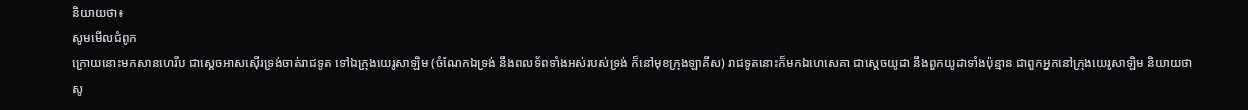និយាយថា៖
សូមមើលជំពូក
ក្រោយនោះមកសានហេរីប ជាស្តេចអាសស៊ើរទ្រង់ចាត់រាជទូត ទៅឯក្រុងយេរូសាឡិម (ចំណែកឯទ្រង់ នឹងពលទ័ពទាំងអស់របស់ទ្រង់ ក៏នៅមុខក្រុងឡាគីស) រាជទូតនោះក៏មកឯហេសេគា ជាស្តេចយូដា នឹងពួកយូដាទាំងប៉ុន្មាន ជាពួកអ្នកនៅក្រុងយេរូសាឡិម និយាយថា
សូ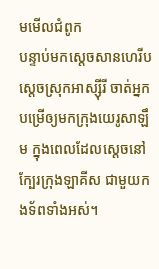មមើលជំពូក
បន្ទាប់មកស្តេចសានហេរីប ស្តេចស្រុកអាស្ស៊ីរី ចាត់អ្នកបម្រើឲ្យមកក្រុងយេរូសាឡឹម ក្នុងពេលដែលស្តេចនៅក្បែរក្រុងឡាគីស ជាមួយកងទ័ពទាំងអស់។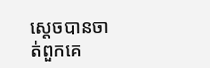ស្តេចបានចាត់ពួកគេ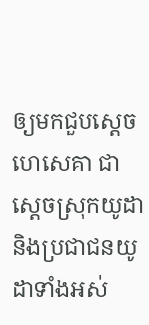ឲ្យមកជួបស្តេចហេសេគា ជាស្តេចស្រុកយូដា និងប្រជាជនយូដាទាំងអស់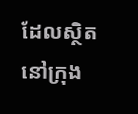ដែលស្ថិតនៅក្រុង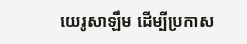យេរូសាឡឹម ដើម្បីប្រកាស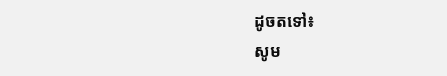ដូចតទៅ៖
សូម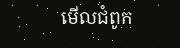មើលជំពូក